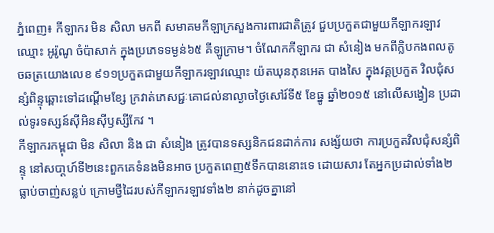ភ្នំពេញ៖ កីឡាករ មិន សិលា មកពី សមាគមកីឡាក្រសួងការពារជាតិត្រូវ ជួបប្រកួតជាមួយកីឡាករឡាវ ឈ្មោះ អូរ៉ូណូ ចំប៉ាសាក់ ក្នុងប្រភេទទម្ងន់៦៥ គីឡូក្រាម។ ចំណែកកីឡាករ ជា សំនៀង មកពីក្លិបកងពលតូចឆត្រយោងលេខ ៩១១ប្រកួតជាមួយកីឡាករឡាវឈ្មោះ យ៉តឃុនភុនអេត បាងសៃ ក្នុងវគ្គប្រកួត វិលជុំសន្សំពិន្ទុឆ្ពោះទៅដណ្ដើមខ្សែ ក្រវាត់ភេសជ្ជៈគោជល់នាល្ងាចថ្ងៃសៅរ៍ទី៥ ខែធ្នូ ឆ្នាំ២០១៥ នៅលើសង្វៀន ប្រដាល់ទូរទស្សន៍ស៊ីអិនស៊ីឫស្សីកែវ ។
កីឡាករកម្ពុជា មិន សិលា និង ជា សំនៀង ត្រូវបានទស្សនិកជនដាក់ការ សង្ស័យថា ការប្រកួតវិលជុំសន្សំពិន្ទុ នៅសបា្ដហ៍ទី២នេះពួកគេទំនងមិនអាច ប្រកួតពេញ៥ទឹកបាននោះទេ ដោយសារ តែអ្នកប្រដាល់ទាំង២ធ្លាប់ចាញ់សន្លប់ ក្រោមថ្វីដៃរបស់កីឡាករឡាវទាំង២ នាក់ដូចគ្នានៅ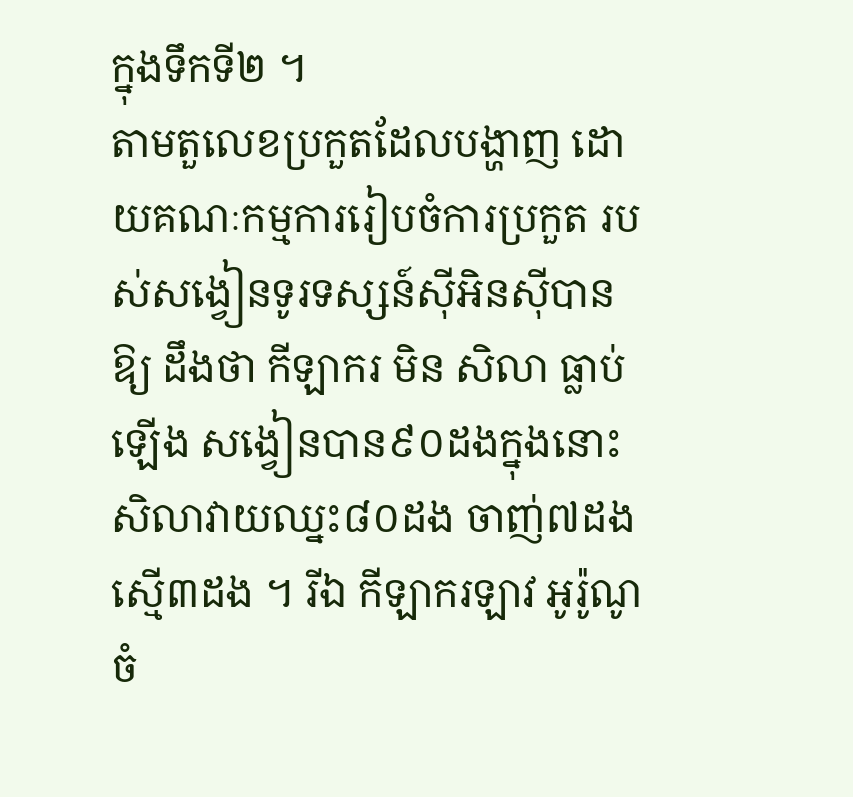ក្នុងទឹកទី២ ។
តាមតួលេខប្រកួតដែលបង្ហាញ ដោយគណៈកម្មការរៀបចំការប្រកួត របស់សង្វៀនទូរទស្សន៍ស៊ីអិនស៊ីបានឱ្យ ដឹងថា កីឡាករ មិន សិលា ធ្លាប់ឡើង សង្វៀនបាន៩០ដងក្នុងនោះសិលាវាយឈ្នះ៨០ដង ចាញ់៧ដងស្មើ៣ដង ។ រីឯ កីឡាករឡាវ អូរ៉ូណូ ចំ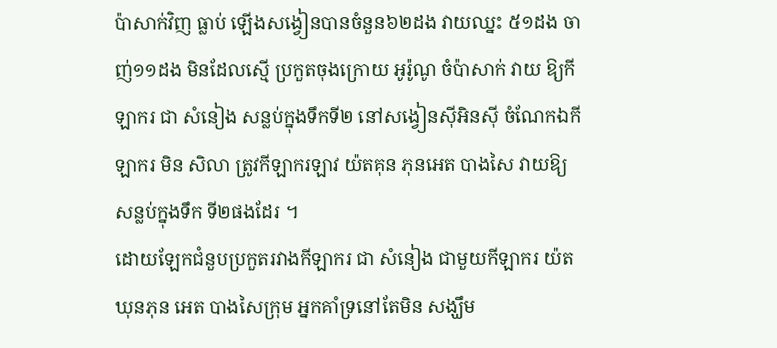ប៉ាសាក់វិញ ធ្លាប់ ឡើងសង្វៀនបានចំនួន៦២ដង វាយឈ្នះ ៥១ដង ចាញ់១១ដង មិនដែលស្មើ ប្រកួតចុងក្រោយ អូរ៉ូណូ ចំប៉ាសាក់ វាយ ឱ្យកីឡាករ ជា សំនៀង សន្លប់ក្នុងទឹកទី២ នៅសង្វៀនស៊ីអិនស៊ី ចំណែកឯកីឡាករ មិន សិលា ត្រូវកីឡាករឡាវ យ៉តគុន ភុនអេត បាងសៃ វាយឱ្យសន្លប់ក្នុងទឹក ទី២ផងដែរ ។
ដោយឡែកជំនួបប្រកួតរវាងកីឡាករ ជា សំនៀង ជាមួយកីឡាករ យ៉តឃុនភុន អេត បាងសៃក្រុម អ្នកគាំទ្រនៅតែមិន សង្ឃឹម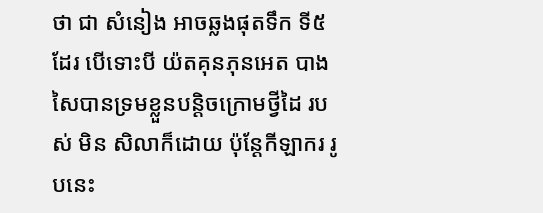ថា ជា សំនៀង អាចឆ្លងផុតទឹក ទី៥ដែរ បើទោះបី យ៉តគុនភុនអេត បាងសៃបានទ្រមខ្លួនបន្ដិចក្រោមថ្វីដៃ របស់ មិន សិលាក៏ដោយ ប៉ុន្ដែកីឡាករ រូបនេះ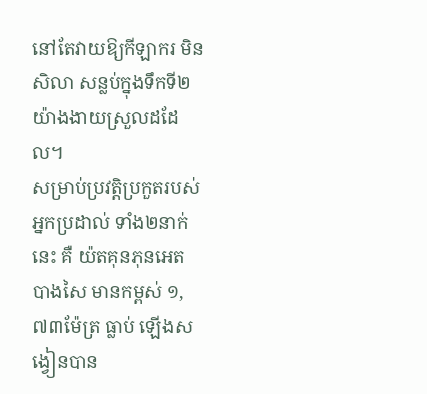នៅតែវាយឱ្យកីឡាករ មិន សិលា សន្លប់ក្នុងទឹកទី២យ៉ាងងាយស្រួលដដែល។
សម្រាប់ប្រវត្ដិប្រកួតរបស់អ្នកប្រដាល់ ទាំង២នាក់នេះ គឺ យ៉តគុនភុនអេត បាងសៃ មានកម្ពស់ ១,៧៣ម៉ែត្រ ធ្លាប់ ឡើងសង្វៀនបាន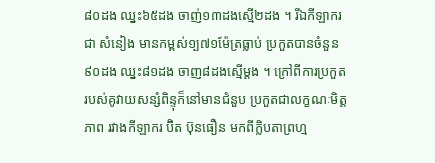៨០ដង ឈ្នះ៦៥ដង ចាញ់១៣ដងស្មើ២ដង ។ រីឯកីឡាករ ជា សំនៀង មានកម្ពស់១្ប៧១ម៉ែត្រធ្លាប់ ប្រកួតបានចំនួន ៩០ដង ឈ្នះ៨១ដង ចាញ៨ដងស្មើម្ដង ។ ក្រៅពីការប្រកួត របស់គូវាយសន្សំពិន្ទុក៏នៅមានជំនួប ប្រកួតជាលក្ខណៈមិត្ដភាព រវាងកីឡាករ ប៊ិត ប៊ុនធឿន មកពីក្លិបតាព្រហ្ម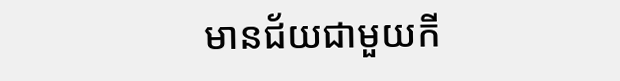មានជ័យជាមួយកី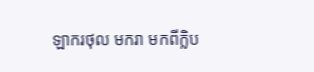ឡាករថុល មករា មកពីក្លិប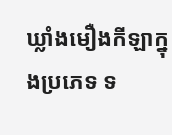ឃ្លាំងមឿងកីឡាក្នុងប្រភេទ ទ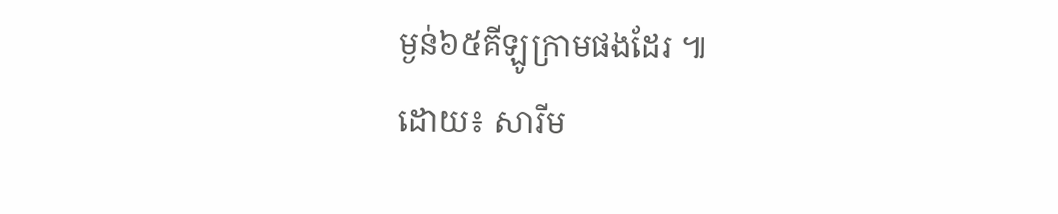ម្ងន់៦៥គីឡូក្រាមផងដែរ ៕
ដោយ៖ សារីម